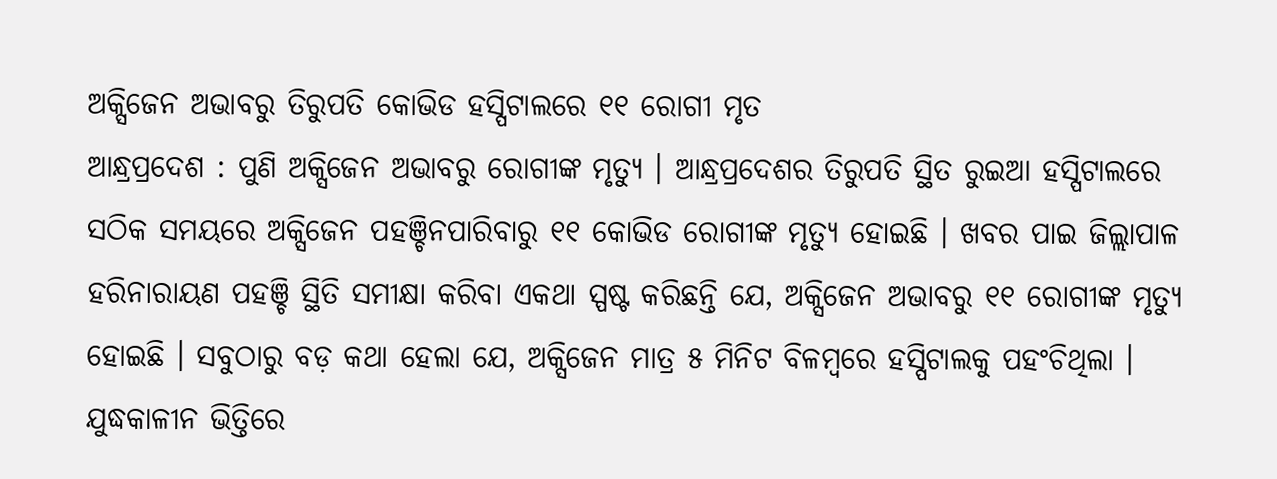ଅକ୍ସିଜେନ ଅଭାବରୁ ତିରୁପତି କୋଭିଡ ହସ୍ପିଟାଲରେ ୧୧ ରୋଗୀ ମୃତ
ଆନ୍ଧ୍ରପ୍ରଦେଶ : ପୁଣି ଅକ୍ସିଜେନ ଅଭାବରୁ ରୋଗୀଙ୍କ ମୃତ୍ୟୁ । ଆନ୍ଧ୍ରପ୍ରଦେଶର ତିରୁପତି ସ୍ଥିତ ରୁଇଆ ହସ୍ପିଟାଲରେ ସଠିକ ସମୟରେ ଅକ୍ସିଜେନ ପହଞ୍ଚିନପାରିବାରୁ ୧୧ କୋଭିଡ ରୋଗୀଙ୍କ ମୃତ୍ୟୁ ହୋଇଛି । ଖବର ପାଇ ଜିଲ୍ଲାପାଳ ହରିନାରାୟଣ ପହଞ୍ଚି ସ୍ଥିତି ସମୀକ୍ଷା କରିବା ଏକଥା ସ୍ପଷ୍ଟ କରିଛନ୍ତି ଯେ, ଅକ୍ସିଜେନ ଅଭାବରୁ ୧୧ ରୋଗୀଙ୍କ ମୃତ୍ୟୁ ହୋଇଛି । ସବୁଠାରୁ ବଡ଼ କଥା ହେଲା ଯେ, ଅକ୍ସିଜେନ ମାତ୍ର ୫ ମିନିଟ ବିଳମ୍ବରେ ହସ୍ପିଟାଲକୁ ପହଂଚିଥିଲା । ଯୁଦ୍ଧକାଳୀନ ଭିତ୍ତିରେ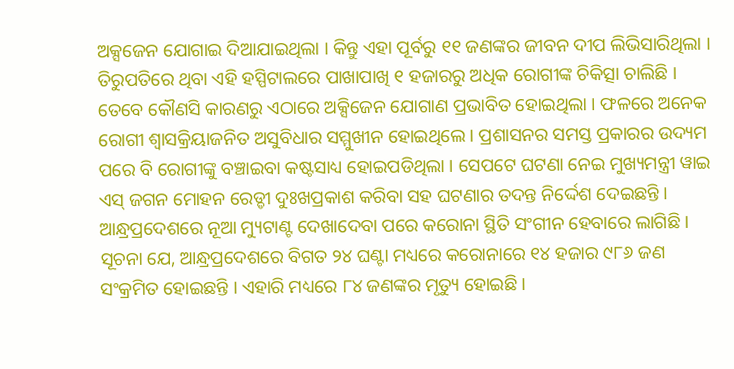ଅକ୍ସଜେନ ଯୋଗାଇ ଦିଆଯାଇଥିଲା । କିନ୍ତୁ ଏହା ପୂର୍ବରୁ ୧୧ ଜଣଙ୍କର ଜୀବନ ଦୀପ ଲିଭିସାରିଥିଲା ।
ତିରୁପତିରେ ଥିବା ଏହି ହସ୍ପିଟାଲରେ ପାଖାପାଖି ୧ ହଜାରରୁ ଅଧିକ ରୋଗୀଙ୍କ ଚିକିତ୍ସା ଚାଲିଛି । ତେବେ କୌଣସି କାରଣରୁ ଏଠାରେ ଅକ୍ସିଜେନ ଯୋଗାଣ ପ୍ରଭାବିତ ହୋଇଥିଲା । ଫଳରେ ଅନେକ ରୋଗୀ ଶ୍ୱାସକ୍ରିୟାଜନିତ ଅସୁବିଧାର ସମ୍ମୁଖୀନ ହୋଇଥିଲେ । ପ୍ରଶାସନର ସମସ୍ତ ପ୍ରକାରର ଉଦ୍ୟମ ପରେ ବି ରୋଗୀଙ୍କୁ ବଞ୍ଚାଇବା କଷ୍ଟସାଧ୍ୟ ହୋଇପଡିଥିଲା । ସେପଟେ ଘଟଣା ନେଇ ମୁଖ୍ୟମନ୍ତ୍ରୀ ୱାଇ ଏସ୍ ଜଗନ ମୋହନ ରେଡ୍ଡୀ ଦୁଃଖପ୍ରକାଶ କରିବା ସହ ଘଟଣାର ତଦନ୍ତ ନିର୍ଦ୍ଦେଶ ଦେଇଛନ୍ତି । ଆନ୍ଧ୍ରପ୍ରଦେଶରେ ନୂଆ ମ୍ୟୁଟାଣ୍ଟ ଦେଖାଦେବା ପରେ କରୋନା ସ୍ଥିତି ସଂଗୀନ ହେବାରେ ଲାଗିଛି । ସୂଚନା ଯେ, ଆନ୍ଧ୍ରପ୍ରଦେଶରେ ବିଗତ ୨୪ ଘଣ୍ଟା ମଧ୍ୟରେ କରୋନାରେ ୧୪ ହଜାର ୯୮୬ ଜଣ ସଂକ୍ରମିତ ହୋଇଛନ୍ତି । ଏହାରି ମଧ୍ୟରେ ୮୪ ଜଣଙ୍କର ମୃତ୍ୟୁ ହୋଇଛି ।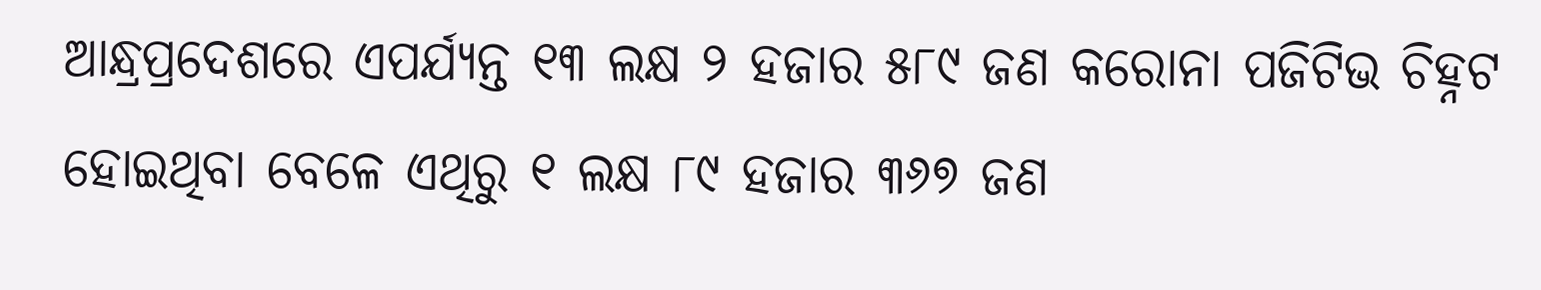ଆନ୍ଧ୍ରପ୍ରଦେଶରେ ଏପର୍ଯ୍ୟନ୍ତ ୧୩ ଲକ୍ଷ ୨ ହଜାର ୫୮୯ ଜଣ କରୋନା ପଜିଟିଭ ଚିହ୍ନଟ ହୋଇଥିବା ବେଳେ ଏଥିରୁ ୧ ଲକ୍ଷ ୮୯ ହଜାର ୩୬୭ ଜଣ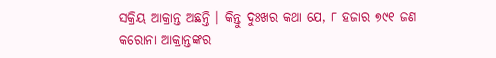ସକ୍ରିୟ ଆକ୍ରାନ୍ତ ଅଛନ୍ତି । କିନ୍ତୁ ଦୁଃଖର କଥା ଯେ, ୮ ହଜାର ୭୯୧ ଜଣ କରୋନା ଆକ୍ରାନ୍ତଙ୍କର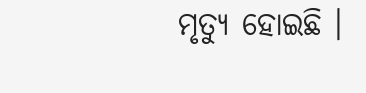ମୃତ୍ୟୁ ହୋଇଛି ।